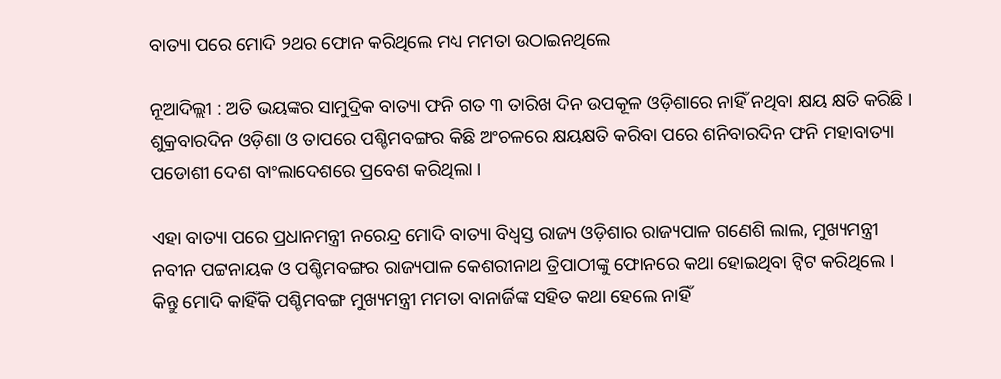ବାତ୍ୟା ପରେ ମୋଦି ୨ଥର ଫୋନ କରିଥିଲେ ମଧ୍ୟ ମମତା ଉଠାଇନଥିଲେ

ନୂଆଦିଲ୍ଲୀ : ଅତି ଭୟଙ୍କର ସାମୁଦ୍ରିକ ବାତ୍ୟା ଫନି ଗତ ୩ ତାରିଖ ଦିନ ଉପକୂଳ ଓଡ଼ିଶାରେ ନାହିଁ ନଥିବା କ୍ଷୟ କ୍ଷତି କରିଛି । ଶୁକ୍ରବାରଦିନ ଓଡ଼ିଶା ଓ ତାପରେ ପଶ୍ଚିମବଙ୍ଗର କିଛି ଅଂଚଳରେ କ୍ଷୟକ୍ଷତି କରିବା ପରେ ଶନିବାରଦିନ ଫନି ମହାବାତ୍ୟା ପଡୋଶୀ ଦେଶ ବାଂଲାଦେଶରେ ପ୍ରବେଶ କରିଥିଲା ।

ଏହା ବାତ୍ୟା ପରେ ପ୍ରଧାନମନ୍ତ୍ରୀ ନରେନ୍ଦ୍ର ମୋଦି ବାତ୍ୟା ବିଧ୍ୱସ୍ତ ରାଜ୍ୟ ଓଡ଼ିଶାର ରାଜ୍ୟପାଳ ଗଣେଶି ଲାଲ, ମୁଖ୍ୟମନ୍ତ୍ରୀ ନବୀନ ପଟ୍ଟନାୟକ ଓ ପଶ୍ଚିମବଙ୍ଗର ରାଜ୍ୟପାଳ କେଶରୀନାଥ ତ୍ରିପାଠୀଙ୍କୁ ଫୋନରେ କଥା ହୋଇଥିବା ଟ୍ଵିଟ କରିଥିଲେ । କିନ୍ତୁ ମୋଦି କାହିଁକି ପଶ୍ଚିମବଙ୍ଗ ମୁଖ୍ୟମନ୍ତ୍ରୀ ମମତା ବାନାର୍ଜିଙ୍କ ସହିତ କଥା ହେଲେ ନାହିଁ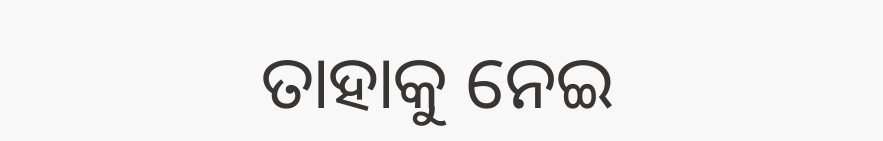ତାହାକୁ ନେଇ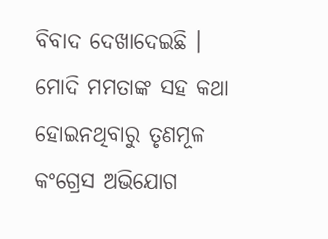ବିବାଦ ଦେଖାଦେଇଛି । ମୋଦି ମମତାଙ୍କ ସହ କଥା ହୋଇନଥିବାରୁ ତୃଣମୂଳ କଂଗ୍ରେସ ଅଭିଯୋଗ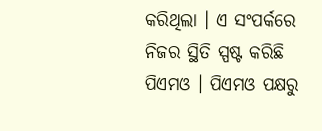କରିଥିଲା । ଏ ସଂପର୍କରେ ନିଜର ସ୍ଥିତି ସ୍ପଷ୍ଟ କରିଛି ପିଏମଓ । ପିଏମଓ ପକ୍ଷରୁ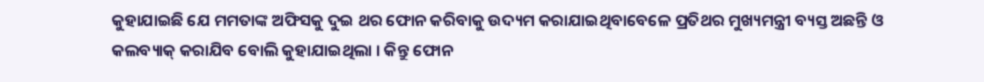କୁହାଯାଇଛି ଯେ ମମତାଙ୍କ ଅଫିସକୁ ଦୁଇ ଥର ଫୋନ କରିବାକୁ ଉଦ୍ୟମ କରାଯାଇଥିବାବେଳେ ପ୍ରତିଥର ମୁଖ୍ୟମନ୍ତ୍ରୀ ବ୍ୟସ୍ତ ଅଛନ୍ତି ଓ କଲବ୍ୟାକ୍‌ କରାଯିବ ବୋଲି କୁହାଯାଇଥିଲା । କିନ୍ତୁ ଫୋନ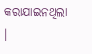କରାଯାଇନଥିଲା ।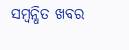ସମ୍ବନ୍ଧିତ ଖବର